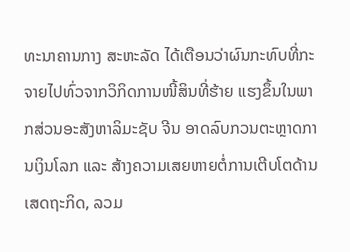ທະນາຄານກາງ ສະຫະລັດ ໄດ້ເຕືອນວ່າຜົນກະທົບທີ່ກະຈາຍໄປທົ່ວຈາກວິກິດການໜີ້ສິນທີ່ຮ້າຍ ແຮງຂຶ້ນໃນພາກສ່ວນອະສັງຫາລິມະຊັບ ຈີນ ອາດລົບກວນຕະຫຼາດການເງິນໂລກ ແລະ ສ້າງຄວາມເສຍຫາຍຕໍ່ການເຕີບໂຕດ້ານເສດຖະກິດ, ລວມ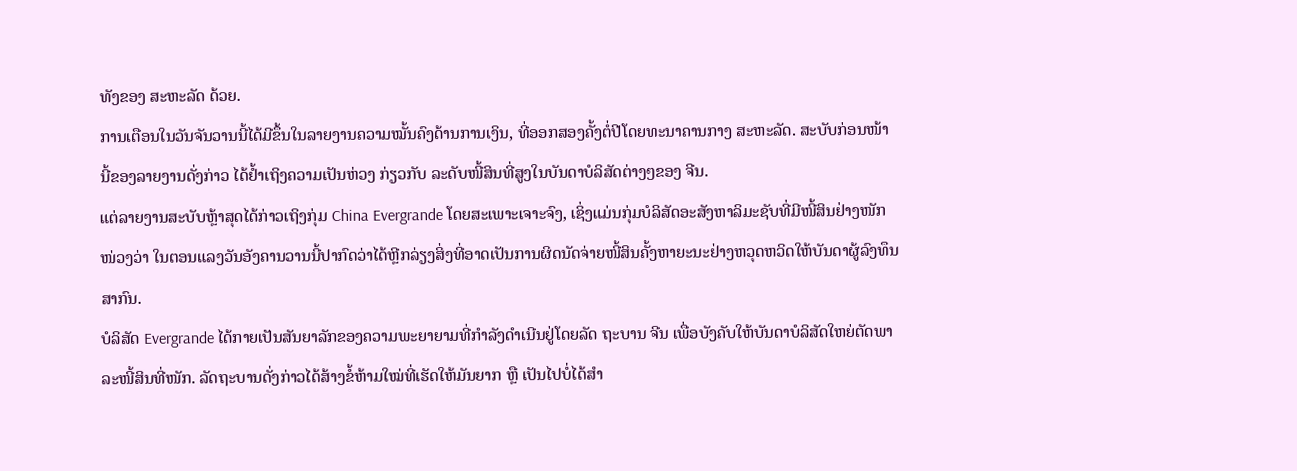ທັງຂອງ ສະຫະລັດ ດ້ວຍ.
ການເຕືອນໃນວັນຈັນວານນີ້ໄດ້ມີຂຶ້ນໃນລາຍງານຄວາມໝັ້ນຄົງດ້ານການເງິນ, ທີ່ອອກສອງຄັ້ງຕໍ່ປີໂດຍທະນາຄານກາງ ສະຫະລັດ. ສະບັບກ່ອນໜ້ານີ້ຂອງລາຍງານດັ່ງກ່າວ ໄດ້ຢໍ້າເຖິງຄວາມເປັນຫ່ວງ ກ່ຽວກັບ ລະດັບໜີ້ສິນທີ່ສູງໃນບັນດາບໍລິສັດຕ່າງໆຂອງ ຈີນ.
ແຕ່ລາຍງານສະບັບຫຼ້າສຸດໄດ້ກ່າວເຖິງກຸ່ມ China Evergrande ໂດຍສະເພາະເຈາະຈົງ, ເຊິ່ງແມ່ນກຸ່ມບໍລິສັດອະສັງຫາລິມະຊັບທີ່ມີໜີ້ສິນຢ່າງໜັກໜ່ວງວ່າ ໃນຕອນແລງວັນອັງຄານວານນີ້ປາກົດວ່າໄດ້ຫຼີກລ່ຽງສິ່ງທີ່ອາດເປັນການຜິດນັດຈ່າຍໜີ້ສິນຄັ້ງຫາຍະນະຢ່າງຫວຸດຫວິດໃຫ້ບັນດາຜູ້ລົງທຶນສາກົນ.
ບໍລິສັດ Evergrande ໄດ້ກາຍເປັນສັນຍາລັກຂອງຄວາມພະຍາຍາມທີ່ກຳລັງດຳເນີນຢູ່ໂດຍລັດ ຖະບານ ຈີນ ເພື່ອບັງຄັບໃຫ້ບັນດາບໍລິສັດໃຫຍ່ຕັດພາລະໜີ້ສິນທີ່ໜັກ. ລັດຖະບານດັ່ງກ່າວໄດ້ສ້າງຂໍ້ຫ້າມໃໝ່ທີ່ເຮັດໃຫ້ມັນຍາກ ຫຼື ເປັນໄປບໍ່ໄດ້ສຳ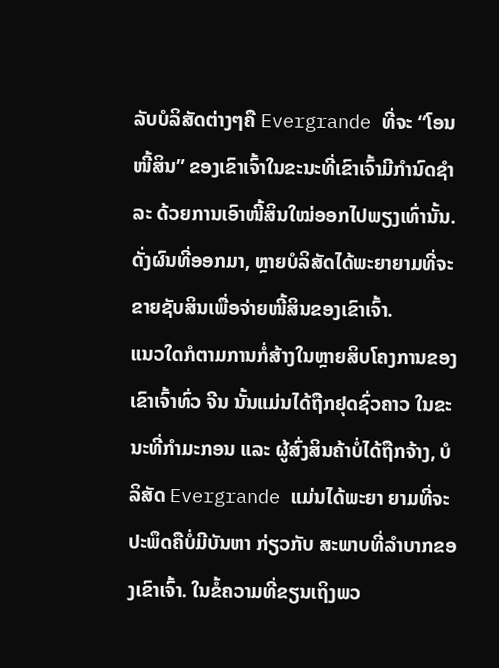ລັບບໍລິສັດຕ່າງໆຄື Evergrande ທີ່ຈະ “ໂອນໜີ້ສິນ” ຂອງເຂົາເຈົ້າໃນຂະນະທີ່ເຂົາເຈົ້າມີກຳນົດຊຳລະ ດ້ວຍການເອົາໜີ້ສິນໃໝ່ອອກໄປພຽງເທົ່ານັ້ນ. ດັ່ງຜົນທີ່ອອກມາ, ຫຼາຍບໍລິສັດໄດ້ພະຍາຍາມທີ່ຈະຂາຍຊັບສິນເພື່ອຈ່າຍໜີ້ສິນຂອງເຂົາເຈົ້າ.
ແນວໃດກໍຕາມການກໍ່ສ້າງໃນຫຼາຍສິບໂຄງການຂອງເຂົາເຈົ້າທົ່ວ ຈີນ ນັ້ນແມ່ນໄດ້ຖືກຢຸດຊົ່ວຄາວ ໃນຂະນະທີ່ກຳມະກອນ ແລະ ຜູ້ສົ່ງສິນຄ້າບໍ່ໄດ້ຖືກຈ້າງ, ບໍລິສັດ Evergrande ແມ່ນໄດ້ພະຍາ ຍາມທີ່ຈະປະພຶດຄືບໍ່ມີບັນຫາ ກ່ຽວກັບ ສະພາບທີ່ລຳບາກຂອງເຂົາເຈົ້າ. ໃນຂໍ້ຄວາມທີ່ຂຽນເຖິງພວ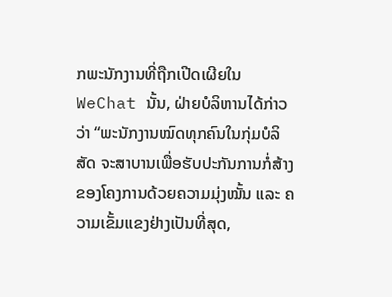ກພະນັກງານທີ່ຖືກເປີດເຜີຍໃນ WeChat ນັ້ນ, ຝ່າຍບໍລິຫານໄດ້ກ່າວວ່າ “ພະນັກງານໝົດທຸກຄົນໃນກຸ່ມບໍລິສັດ ຈະສາບານເພື່ອຮັບປະກັນການກໍ່ສ້າງຂອງໂຄງການດ້ວຍຄວາມມຸ່ງໝັ້ນ ແລະ ຄວາມເຂັ້ມແຂງຢ່າງເປັນທີ່ສຸດ,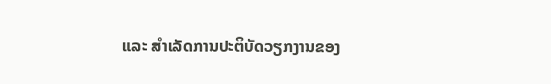ແລະ ສຳເລັດການປະຕິບັດວຽກງານຂອງ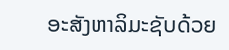ອະສັງຫາລິມະຊັບດ້ວຍ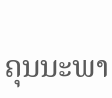ຄຸນນະພາ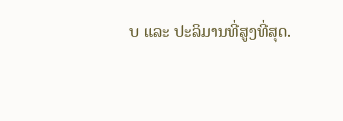ບ ແລະ ປະລິມານທີ່ສູງທີ່ສຸດ.